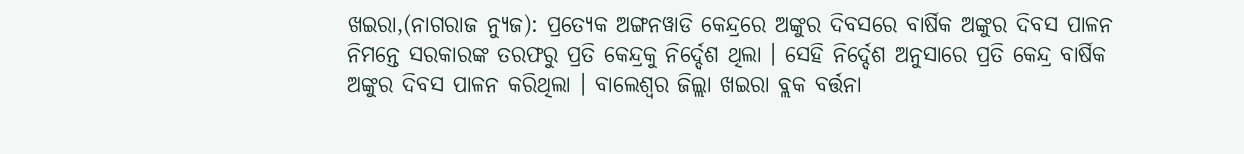ଖଇରା,(ନାଗରାଜ ନ୍ୟୁଜ): ପ୍ରତ୍ୟେକ ଅଙ୍ଗନୱାଡି କେନ୍ଦ୍ରରେ ଅଙ୍କୁର ଦିବସରେ ବାର୍ଷିକ ଅଙ୍କୁର ଦିବସ ପାଳନ ନିମନ୍ତେ ସରକାରଙ୍କ ତରଫରୁ ପ୍ରତି କେନ୍ଦ୍ରକୁ ନିର୍ଦ୍ଦେଶ ଥିଲା । ସେହି ନିର୍ଦ୍ଦେଶ ଅନୁସାରେ ପ୍ରତି କେନ୍ଦ୍ର ବାର୍ଷିକ ଅଙ୍କୁର ଦିବସ ପାଳନ କରିଥିଲା । ବାଲେଶ୍ଵର ଜିଲ୍ଲା ଖଇରା ବ୍ଲକ ବର୍ତ୍ତନା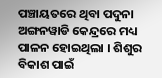ପଞ୍ଚାୟତରେ ଥିବା ପଦୁନା ଅଙ୍ଗନୱାଡି କେନ୍ଦ୍ରରେ ମଧ୍ୟ ପାଳନ ହୋଇଥିଲା । ଶିଶୁର ବିକାଶ ପାଇଁ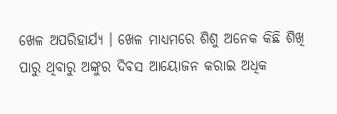ଖେଳ ଅପରିହାର୍ଯ୍ୟ । ଖେଳ ମାଧ୍ୟମରେ ଶିଶୁ ଅନେକ କିଛି ଶିଖି ପାରୁ ଥିବାରୁ ଅଙ୍କୁର ଦିଵସ ଆୟୋଜନ କରାଇ ଅଧିକ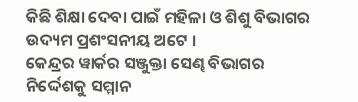କିଛି ଶିକ୍ଷା ଦେବା ପାଇଁ ମହିଳା ଓ ଶିଶୁ ବିଭାଗର ଉଦ୍ୟମ ପ୍ରଶଂସନୀୟ ଅଟେ ।
କେନ୍ଦ୍ରର ୱାର୍କର ସଞ୍ଜୁକ୍ତା ସେଣ୍ଢ ବିଭାଗର ନିର୍ଦ୍ଦେଶକୁ ସମ୍ମାନ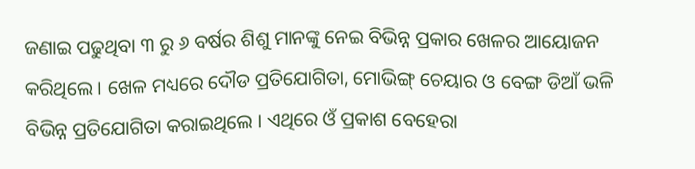ଜଣାଇ ପଢୁଥିବା ୩ ରୁ ୬ ବର୍ଷର ଶିଶୁ ମାନଙ୍କୁ ନେଇ ବିଭିନ୍ନ ପ୍ରକାର ଖେଳର ଆୟୋଜନ କରିଥିଲେ । ଖେଳ ମଧ୍ୟରେ ଦୌଡ ପ୍ରତିଯୋଗିତା, ମୋଭିଙ୍ଗ୍ ଚେୟାର ଓ ବେଙ୍ଗ ଡିଆଁ ଭଳି ବିଭିନ୍ନ ପ୍ରତିଯୋଗିତା କରାଇଥିଲେ । ଏଥିରେ ଓଁ ପ୍ରକାଶ ବେହେରା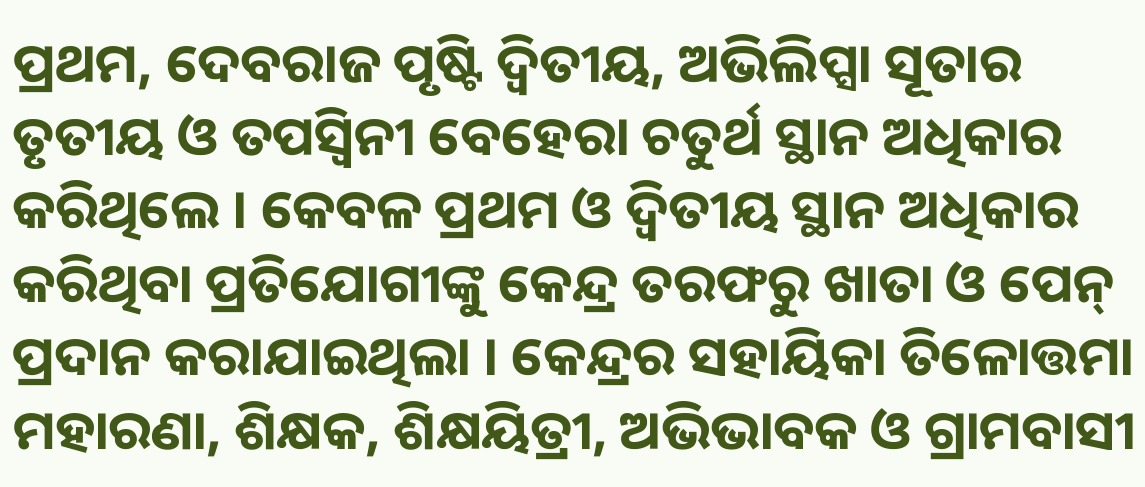ପ୍ରଥମ, ଦେବରାଜ ପୃଷ୍ଟି ଦ୍ବିତୀୟ, ଅଭିଲିପ୍ସା ସୂତାର ତୃତୀୟ ଓ ତପସ୍ବିନୀ ବେହେରା ଚତୁର୍ଥ ସ୍ଥାନ ଅଧିକାର କରିଥିଲେ । କେବଳ ପ୍ରଥମ ଓ ଦ୍ବିତୀୟ ସ୍ଥାନ ଅଧିକାର କରିଥିବା ପ୍ରତିଯୋଗୀଙ୍କୁ କେନ୍ଦ୍ର ତରଫରୁ ଖାତା ଓ ପେନ୍ ପ୍ରଦାନ କରାଯାଇଥିଲା । କେନ୍ଦ୍ରର ସହାୟିକା ତିଳୋତ୍ତମା ମହାରଣା, ଶିକ୍ଷକ, ଶିକ୍ଷୟିତ୍ରୀ, ଅଭିଭାବକ ଓ ଗ୍ରାମବାସୀ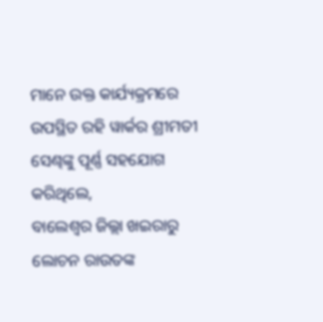ମାନେ ଉକ୍ତ କାର୍ଯ୍ୟକ୍ରମରେ ଉପସ୍ଥିତ ରହି ୱାର୍କର ଶ୍ରୀମତୀ ସେଣ୍ଢଙ୍କୁ ପୂର୍ଣ୍ଣ ସହଯୋଗ କରିଥିଲେ,
ବାଲେଶ୍ଵର ଜିଲ୍ଲା ଖଇରାରୁ ଲୋଚନ ରାଉତଙ୍କ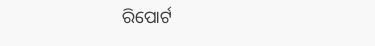ରିପୋର୍ଟ